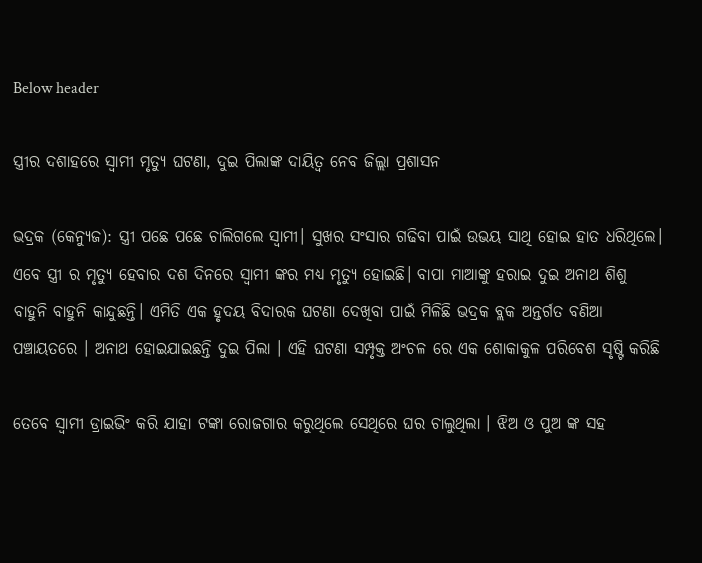Below header

ସ୍ତ୍ରୀର ଦଶାହରେ ସ୍ୱାମୀ ମୃତ୍ୟୁ ଘଟଣା, ଦୁଇ ପିଲାଙ୍କ ଦାୟିତ୍ୱ ନେବ ଜିଲ୍ଲା ପ୍ରଶାସନ

ଭଦ୍ରକ (କେନ୍ୟୁଜ): ସ୍ତ୍ରୀ ପଛେ ପଛେ ଚାଲିଗଲେ ସ୍ୱାମୀ। ସୁଖର ସଂସାର ଗଢିବା ପାଇଁ ଉଭୟ ସାଥି ହୋଇ ହାତ ଧରିଥିଲେ। ଏବେ ସ୍ତ୍ରୀ ର ମୃତ୍ୟୁ ହେବାର ଦଶ ଦିନରେ ସ୍ୱାମୀ ଙ୍କର ମଧ୍ଯ ମୃତ୍ୟୁ ହୋଇଛି। ବାପା ମାଆଙ୍କୁ ହରାଇ ଦୁଇ ଅନାଥ ଶିଶୁ ବାହୁନି ବାହୁନି କାନ୍ଦୁଛନ୍ତି। ଏମିତି ଏକ ହୃଦୟ ବିଦାରକ ଘଟଣା ଦେଖିବା ପାଇଁ ମିଳିଛି ଭଦ୍ରକ ବ୍ଲକ ଅନ୍ତର୍ଗତ ବଣିଆ ପଞ୍ଚାୟତରେ । ଅନାଥ ହୋଇଯାଇଛନ୍ତି ଦୁଇ ପିଲା । ଏହି ଘଟଣା ସମ୍ପୃକ୍ତ ଅଂଚଳ ରେ ଏକ ଶୋକାକୁଳ ପରିବେଶ ସୃଷ୍ଟି କରିଛି

ତେବେ ସ୍ୱାମୀ ଡ୍ରାଇଭିଂ କରି ଯାହା ଟଙ୍କା ରୋଜଗାର କରୁଥିଲେ ସେଥିରେ ଘର ଚାଲୁଥିଲା । ଝିଅ ଓ ପୁଅ ଙ୍କ ସହ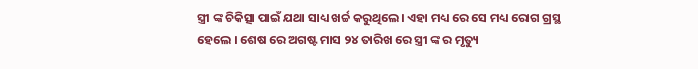ସ୍ତ୍ରୀ ଙ୍କ ଚିକିତ୍ସା ପାଇଁ ଯଥା ସାଧ୍ୟ ଖର୍ଚ୍ଚ କରୁଥିଲେ। ଏହା ମଧ୍ୟ ରେ ସେ ମଧ୍ୟ ରୋଗ ଗ୍ରସ୍ଥ ହେଲେ । ଶେଷ ରେ ଅଗଷ୍ଟ ମାସ ୨୪ ତାରିଖ ରେ ସ୍ତ୍ରୀ ଙ୍କ ର ମୃତ୍ୟୁ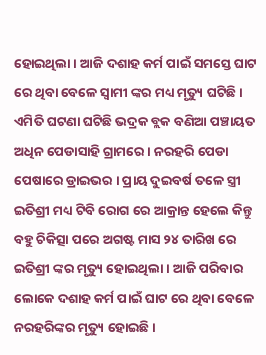ହୋଇଥିଲା । ଆଜି ଦଶାହ କର୍ମ ପାଇଁ ସମସ୍ତେ ଘାଟ ରେ ଥିବା ବେଳେ ସ୍ୱାମୀ ଙ୍କର ମଧ୍ୟ ମୃତ୍ୟୁ ଘଟିଛି । ଏମିତି ଘଟଣା ଘଟିଛି ଭଦ୍ରକ ବ୍ଲକ ବଣିଆ ପଞ୍ଚାୟତ ଅଧିନ ପେଡାସାହି ଗ୍ରାମରେ । ନରହରି ପେଡା ପେଷାରେ ଡ୍ରାଇଭର । ପ୍ରାୟ ଦୁଇବର୍ଷ ତଳେ ସ୍ତ୍ରୀ ଇତିଶ୍ରୀ ମଧ୍ୟ ଟିବି ରୋଗ ରେ ଆକ୍ରାନ୍ତ ହେଲେ କିନ୍ତୁ ବହୁ ଚିକିତ୍ସା ପରେ ଅଗଷ୍ଟ ମାସ ୨୪ ତାରିଖ ରେ ଇତିଶ୍ରୀ ଙ୍କର ମୃତ୍ୟୁ ହୋଇଥିଲା । ଆଜି ପରିବାର ଲୋକେ ଦଶାହ କର୍ମ ପାଇଁ ଘାଟ ରେ ଥିବା ବେଳେ ନରହରିଙ୍କର ମୃତ୍ୟୁ ହୋଇଛି ।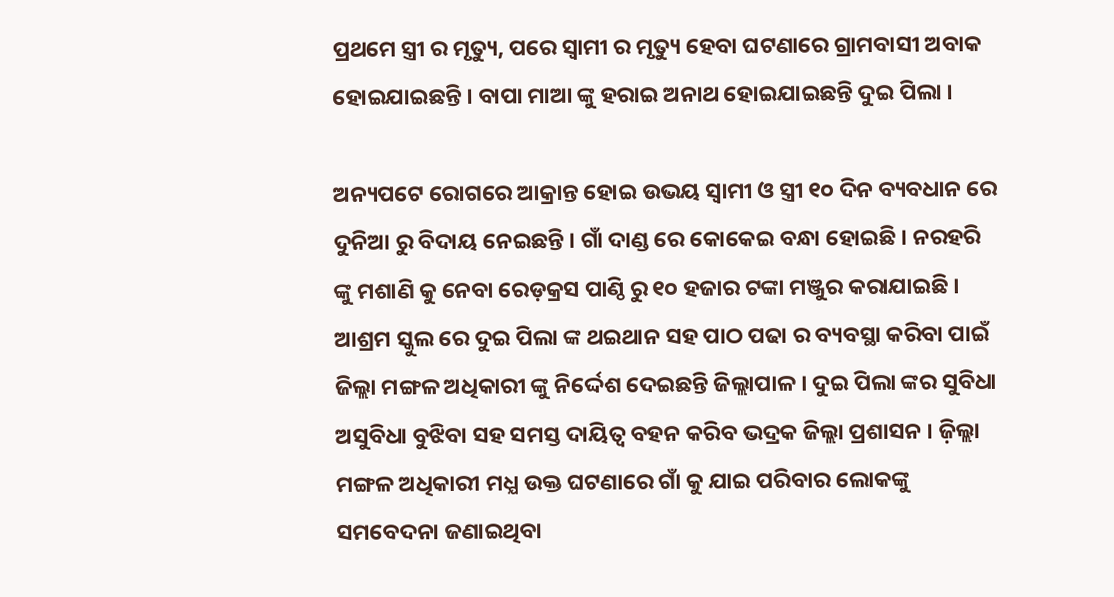ପ୍ରଥମେ ସ୍ତ୍ରୀ ର ମୃତ୍ୟୁ, ପରେ ସ୍ୱାମୀ ର ମୃତ୍ୟୁ ହେବା ଘଟଣାରେ ଗ୍ରାମବାସୀ ଅବାକ ହୋଇଯାଇଛନ୍ତି । ବାପା ମାଆ ଙ୍କୁ ହରାଇ ଅନାଥ ହୋଇଯାଇଛନ୍ତି ଦୁଇ ପିଲା ।

ଅନ୍ୟପଟେ ରୋଗରେ ଆକ୍ରାନ୍ତ ହୋଇ ଉଭୟ ସ୍ୱାମୀ ଓ ସ୍ତ୍ରୀ ୧୦ ଦିନ ବ୍ୟବଧାନ ରେ ଦୁନିଆ ରୁ ବିଦାୟ ନେଇଛନ୍ତି । ଗାଁ ଦାଣ୍ଡ ରେ କୋକେଇ ବନ୍ଧା ହୋଇଛି । ନରହରି ଙ୍କୁ ମଶାଣି କୁ ନେବା ରେଡ଼କ୍ରସ ପାଣ୍ଠି ରୁ ୧୦ ହଜାର ଟଙ୍କା ମଞ୍ଜୁର କରାଯାଇଛି । ଆଶ୍ରମ ସ୍କୁଲ ରେ ଦୁଇ ପିଲା ଙ୍କ ଥଇଥାନ ସହ ପାଠ ପଢା ର ବ୍ୟବସ୍ଥା କରିବା ପାଇଁ ଜିଲ୍ଲା ମଙ୍ଗଳ ଅଧିକାରୀ ଙ୍କୁ ନିର୍ଦ୍ଦେଶ ଦେଇଛନ୍ତି ଜିଲ୍ଲାପାଳ । ଦୁଇ ପିଲା ଙ୍କର ସୁବିଧା ଅସୁବିଧା ବୁଝିବା ସହ ସମସ୍ତ ଦାୟିତ୍ୱ ବହନ କରିବ ଭଦ୍ରକ ଜିଲ୍ଲା ପ୍ରଶାସନ । ଜ଼ିଲ୍ଲା ମଙ୍ଗଳ ଅଧିକାରୀ ମଧ୍ଯ ଉକ୍ତ ଘଟଣାରେ ଗାଁ କୁ ଯାଇ ପରିବାର ଲୋକଙ୍କୁ ସମବେଦନା ଜଣାଇଥିବା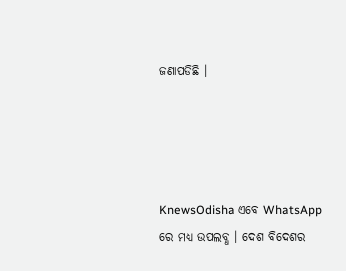ଜଣାପଡିଛି ।




KnewsOdisha ଏବେ WhatsApp ରେ ମଧ୍ୟ ଉପଲବ୍ଧ । ଦେଶ ବିଦେଶର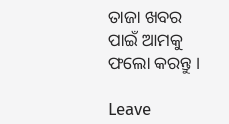ତାଜା ଖବର ପାଇଁ ଆମକୁ ଫଲୋ କରନ୍ତୁ ।

Leave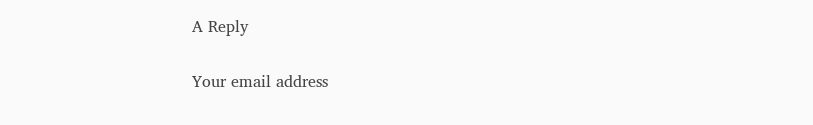A Reply

Your email address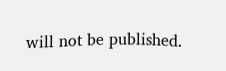will not be published.